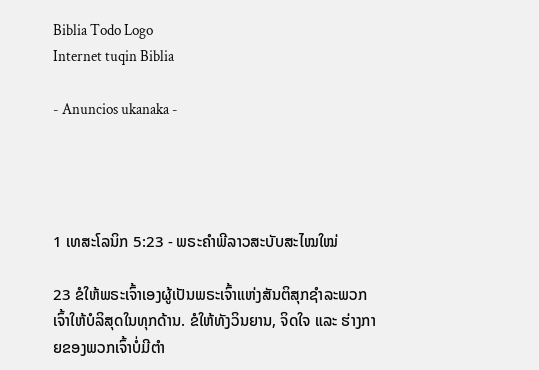Biblia Todo Logo
Internet tuqin Biblia

- Anuncios ukanaka -




1 ເທສະໂລນິກ 5:23 - ພຣະຄຳພີລາວສະບັບສະໄໝໃໝ່

23 ຂໍໃຫ້ພຣະເຈົ້າເອງຜູ້ເປັນພຣະເຈົ້າແຫ່ງສັນຕິສຸກຊຳລະພວກເຈົ້າໃຫ້ບໍລິສຸດໃນທຸກດ້ານ. ຂໍໃຫ້ທັງວິນຍານ, ຈິດໃຈ ແລະ ຮ່າງກາຍຂອງພວກເຈົ້າບໍ່ມີຕຳ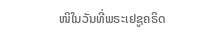ໜິໃນວັນທີ່ພຣະເຢຊູຄຣິດ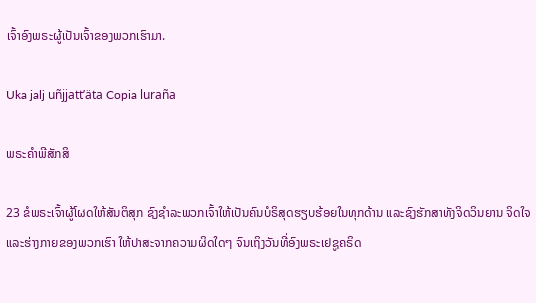ເຈົ້າອົງພຣະຜູ້ເປັນເຈົ້າຂອງພວກເຮົາມາ.

Uka jalj uñjjattʼäta Copia luraña

ພຣະຄຳພີສັກສິ

23 ຂໍພຣະເຈົ້າຜູ້ໂຜດໃຫ້ສັນຕິສຸກ ຊົງຊຳລະພວກເຈົ້າໃຫ້ເປັນຄົນບໍຣິສຸດຮຽບຮ້ອຍໃນທຸກດ້ານ ແລະຊົງຮັກສາທັງຈິດວິນຍານ ຈິດໃຈ ແລະຮ່າງກາຍຂອງພວກເຮົາ ໃຫ້ປາສະຈາກຄວາມຜິດໃດໆ ຈົນເຖິງວັນທີ່ອົງພຣະເຢຊູຄຣິດ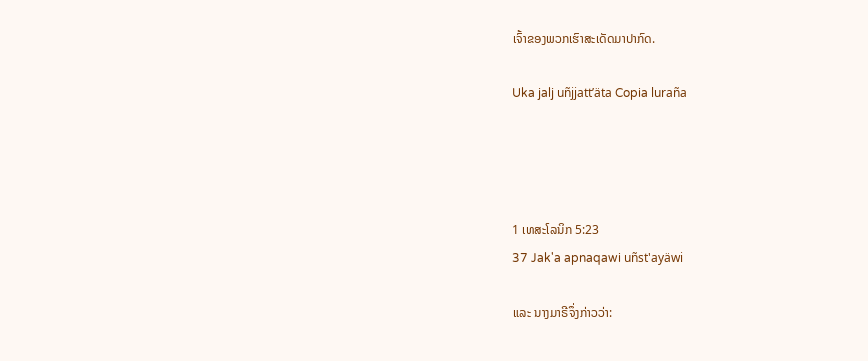ເຈົ້າຂອງພວກເຮົາສະເດັດມາປາກົດ.

Uka jalj uñjjattʼäta Copia luraña




1 ເທສະໂລນິກ 5:23
37 Jak'a apnaqawi uñst'ayäwi

ແລະ ນາງມາຣີຈຶ່ງກ່າວວ່າ: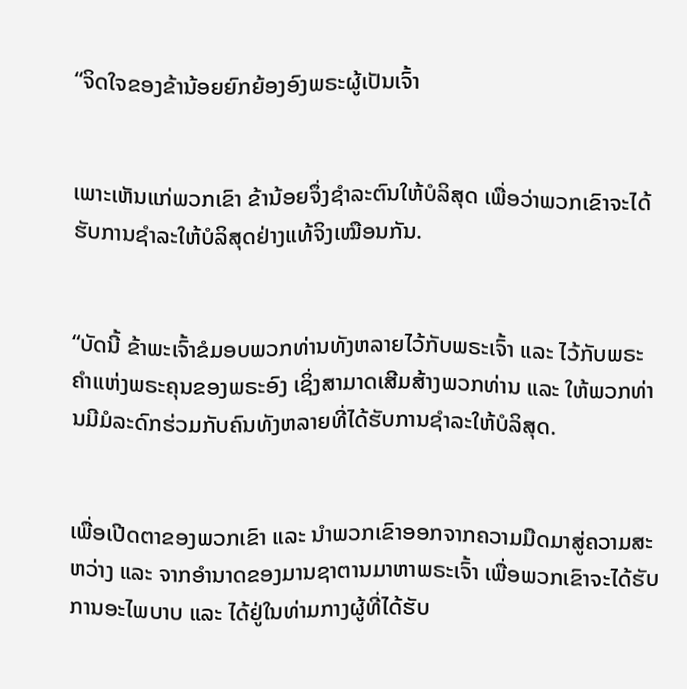“ຈິດໃຈຂອງຂ້ານ້ອຍຍົກຍ້ອງອົງພຣະຜູ້ເປັນເຈົ້າ


ເພາະເຫັນແກ່ພວກເຂົາ ຂ້ານ້ອຍຈຶ່ງຊຳລະຕົນໃຫ້ບໍລິສຸດ ເພື່ອວ່າພວກເຂົາຈະໄດ້ຮັບການຊຳລະໃຫ້ບໍລິສຸດຢ່າງແທ້ຈິງເໝືອນກັນ.


“ບັດນີ້ ຂ້າພະເຈົ້າຂໍມອບພວກທ່ານທັງຫລາຍໄວ້ກັບພຣະເຈົ້າ ແລະ ໄວ້ກັບພຣະຄຳແຫ່ງພຣະຄຸນຂອງພຣະອົງ ເຊິ່ງສາມາດເສີມສ້າງພວກທ່ານ ແລະ ໃຫ້ພວກທ່ານມີມໍລະດົກຮ່ວມກັບຄົນທັງຫລາຍທີ່ໄດ້ຮັບການຊຳລະໃຫ້ບໍລິສຸດ.


ເພື່ອເປີດຕາຂອງພວກເຂົາ ແລະ ນຳພວກເຂົາອອກຈາກຄວາມມືດມາສູ່ຄວາມສະຫວ່າງ ແລະ ຈາກອຳນາດຂອງມານຊາຕານມາຫາພຣະເຈົ້າ ເພື່ອພວກເຂົາຈະໄດ້ຮັບການອະໄພບາບ ແລະ ໄດ້ຢູ່ໃນທ່າມກາງຜູ້ທີ່ໄດ້ຮັບ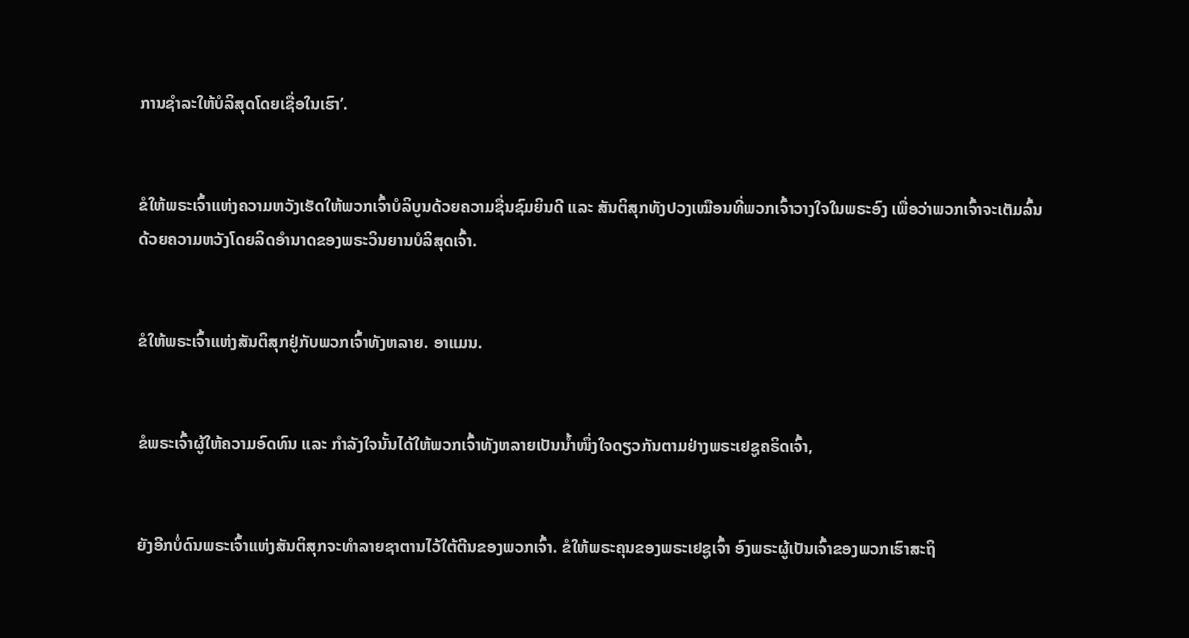ການຊຳລະໃຫ້ບໍລິສຸດໂດຍເຊື່ອໃນເຮົາ’.


ຂໍໃຫ້ພຣະເຈົ້າແຫ່ງຄວາມຫວັງເຮັດໃຫ້ພວກເຈົ້າບໍລິບູນດ້ວຍຄວາມຊື່ນຊົມຍິນດີ ແລະ ສັນຕິສຸກທັງປວງເໝືອນທີ່ພວກເຈົ້າວາງໃຈໃນພຣະອົງ ເພື່ອວ່າພວກເຈົ້າຈະເຕັມລົ້ນດ້ວຍຄວາມຫວັງໂດຍລິດອຳນາດຂອງພຣະວິນຍານບໍລິສຸດເຈົ້າ.


ຂໍໃຫ້ພຣະເຈົ້າແຫ່ງສັນຕິສຸກຢູ່ກັບພວກເຈົ້າທັງຫລາຍ. ອາແມນ.


ຂໍພຣະເຈົ້າຜູ້ໃຫ້ຄວາມອົດທົນ ແລະ ກຳລັງໃຈນັ້ນໄດ້ໃຫ້ພວກເຈົ້າທັງຫລາຍເປັນນ້ຳໜຶ່ງໃຈດຽວກັນຕາມຢ່າງພຣະເຢຊູຄຣິດເຈົ້າ,


ຍັງອີກບໍ່ດົນພຣະເຈົ້າແຫ່ງສັນຕິສຸກຈະທຳລາຍຊາຕານໄວ້ໃຕ້ຕີນຂອງພວກເຈົ້າ. ຂໍໃຫ້ພຣະຄຸນຂອງພຣະເຢຊູເຈົ້າ ອົງພຣະຜູ້ເປັນເຈົ້າຂອງພວກເຮົາສະຖິ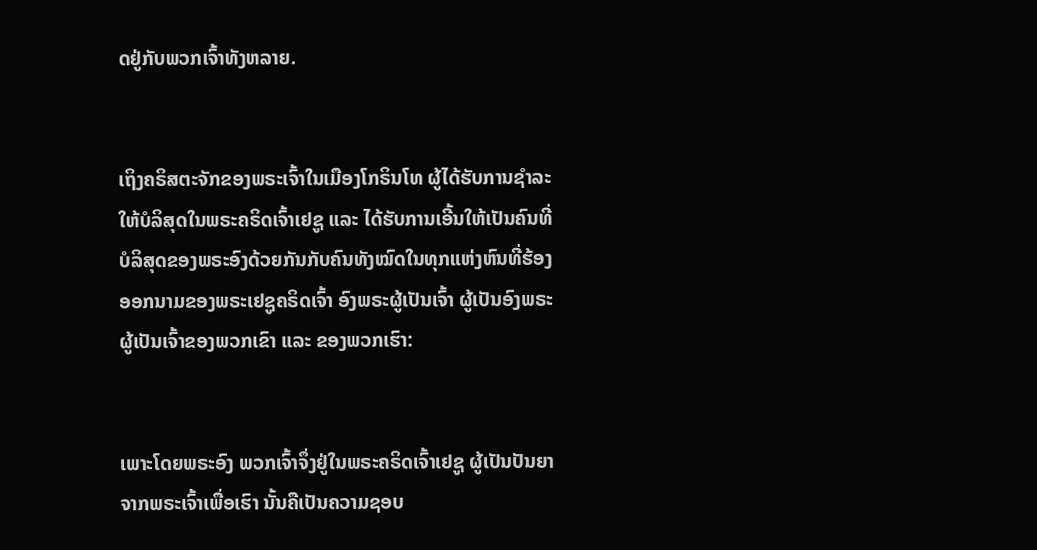ດຢູ່ກັບພວກເຈົ້າທັງຫລາຍ.


ເຖິງຄຣິສຕະຈັກຂອງພຣະເຈົ້າໃນເມືອງໂກຣິນໂທ ຜູ້ໄດ້ຮັບການຊຳລະໃຫ້ບໍລິສຸດໃນພຣະຄຣິດເຈົ້າເຢຊູ ແລະ ໄດ້ຮັບການເອີ້ນໃຫ້ເປັນຄົນທີ່ບໍລິສຸດຂອງພຣະອົງດ້ວຍກັນກັບຄົນທັງໝົດໃນທຸກແຫ່ງຫົນທີ່ຮ້ອງອອກນາມຂອງພຣະເຢຊູຄຣິດເຈົ້າ ອົງພຣະຜູ້ເປັນເຈົ້າ ຜູ້ເປັນອົງພຣະຜູ້ເປັນເຈົ້າຂອງພວກເຂົາ ແລະ ຂອງພວກເຮົາ:


ເພາະໂດຍພຣະອົງ ພວກເຈົ້າຈຶ່ງຢູ່ໃນພຣະຄຣິດເຈົ້າເຢຊູ ຜູ້ເປັນປັນຍາຈາກພຣະເຈົ້າເພື່ອເຮົາ ນັ້ນຄືເປັນຄວາມຊອບ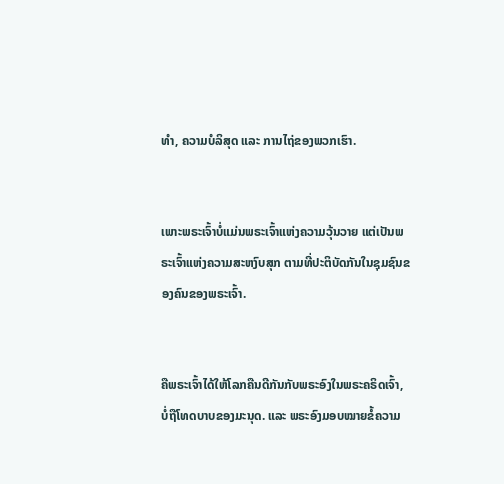ທຳ, ຄວາມບໍລິສຸດ ແລະ ການໄຖ່ຂອງພວກເຮົາ.


ເພາະພຣະເຈົ້າບໍ່ແມ່ນພຣະເຈົ້າແຫ່ງຄວາມວຸ້ນວາຍ ແຕ່ເປັນພຣະເຈົ້າແຫ່ງຄວາມສະຫງົບສຸກ ຕາມທີ່ປະຕິບັດກັນໃນຊຸມຊົນຂອງຄົນຂອງພຣະເຈົ້າ.


ຄືພຣະເຈົ້າໄດ້ໃຫ້ໂລກຄືນດີກັນກັບພຣະອົງໃນພຣະຄຣິດເຈົ້າ, ບໍ່ຖືໂທດບາບຂອງມະນຸດ. ແລະ ພຣະອົງມອບໝາຍຂໍ້ຄວາມ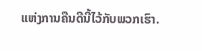ແຫ່ງການຄືນດີນີ້ໄວ້ກັບພວກເຮົາ.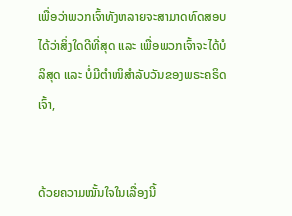ເພື່ອວ່າພວກເຈົ້າທັງຫລາຍຈະສາມາດທົດສອບໄດ້ວ່າສິ່ງໃດດີທີ່ສຸດ ແລະ ເພື່ອພວກເຈົ້າຈະໄດ້ບໍລິສຸດ ແລະ ບໍ່ມີຕຳໜິສຳລັບວັນຂອງພຣະຄຣິດເຈົ້າ,


ດ້ວຍຄວາມໝັ້ນໃຈໃນເລື່ອງນີ້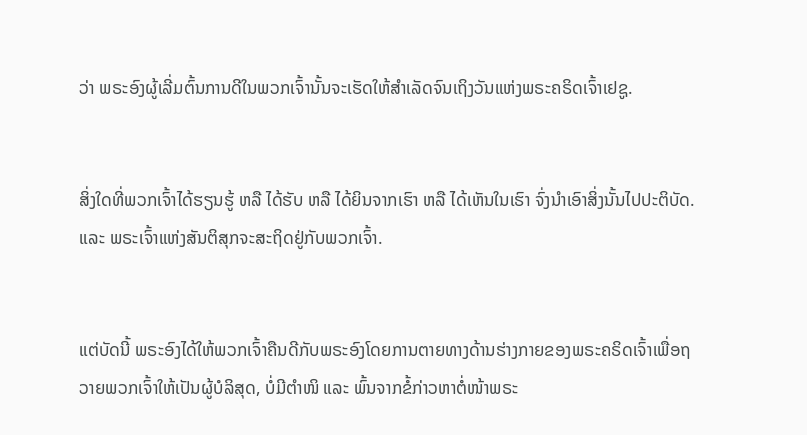ວ່າ ພຣະອົງຜູ້ເລີ່ມຕົ້ນການດີໃນພວກເຈົ້ານັ້ນຈະເຮັດໃຫ້ສຳເລັດຈົນເຖິງວັນແຫ່ງພຣະຄຣິດເຈົ້າເຢຊູ.


ສິ່ງໃດທີ່ພວກເຈົ້າໄດ້ຮຽນຮູ້ ຫລື ໄດ້ຮັບ ຫລື ໄດ້ຍິນຈາກເຮົາ ຫລື ໄດ້ເຫັນໃນເຮົາ ຈົ່ງນໍາເອົາສິ່ງນັ້ນໄປປະຕິບັດ. ແລະ ພຣະເຈົ້າແຫ່ງສັນຕິສຸກຈະສະຖິດຢູ່ກັບພວກເຈົ້າ.


ແຕ່ບັດນີ້ ພຣະອົງໄດ້ໃຫ້ພວກເຈົ້າຄືນດີກັບພຣະອົງໂດຍການຕາຍທາງດ້ານຮ່າງກາຍຂອງພຣະຄຣິດເຈົ້າເພື່ອຖວາຍພວກເຈົ້າໃຫ້ເປັນຜູ້ບໍລິສຸດ, ບໍ່ມີຕຳໜິ ແລະ ພົ້ນຈາກຂໍ້ກ່າວຫາຕໍ່ໜ້າພຣະ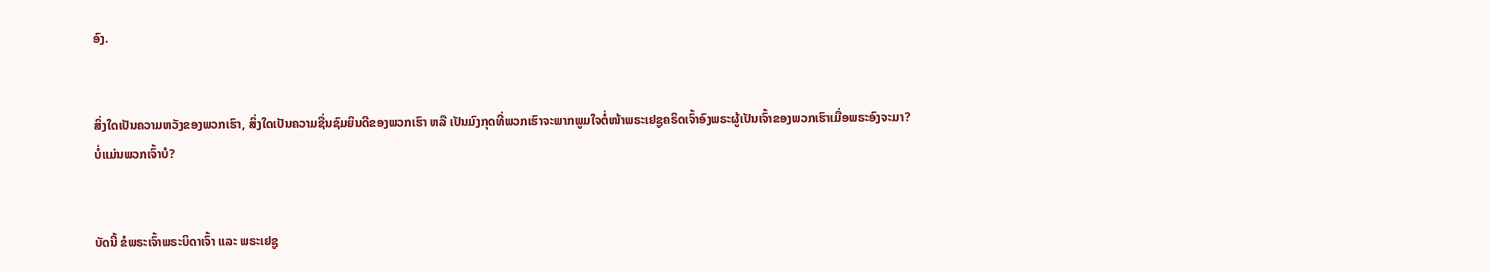ອົງ.


ສິ່ງໃດເປັນຄວາມຫວັງຂອງພວກເຮົາ, ສິ່ງໃດເປັນຄວາມຊື່ນຊົມຍິນດີຂອງພວກເຮົາ ຫລື ເປັນມົງກຸດທີ່ພວກເຮົາຈະພາກພູມໃຈຕໍ່ໜ້າພຣະເຢຊູຄຣິດເຈົ້າອົງພຣະຜູ້ເປັນເຈົ້າຂອງພວກເຮົາເມື່ອພຣະອົງຈະມາ? ບໍ່ແມ່ນພວກເຈົ້າບໍ?


ບັດນີ້ ຂໍພຣະເຈົ້າພຣະບິດາເຈົ້າ ແລະ ພຣະເຢຊູ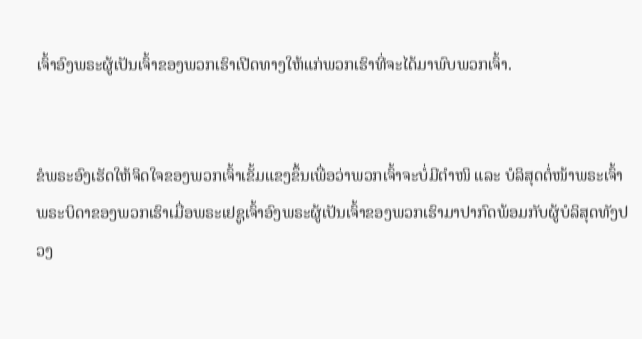ເຈົ້າອົງພຣະຜູ້ເປັນເຈົ້າຂອງພວກເຮົາເປີດທາງໃຫ້ແກ່ພວກເຮົາທີ່ຈະໄດ້ມາພົບພວກເຈົ້າ.


ຂໍພຣະອົງເຮັດໃຫ້ຈິດໃຈຂອງພວກເຈົ້າເຂັ້ມແຂງຂຶ້ນເພື່ອວ່າພວກເຈົ້າຈະບໍ່ມີຕຳໜິ ແລະ ບໍລິສຸດຕໍ່ໜ້າພຣະເຈົ້າພຣະບິດາຂອງພວກເຮົາເມື່ອພຣະເຢຊູເຈົ້າອົງພຣະຜູ້ເປັນເຈົ້າຂອງພວກເຮົາມາປາກົດພ້ອມກັບຜູ້ບໍລິສຸດທັງປວງ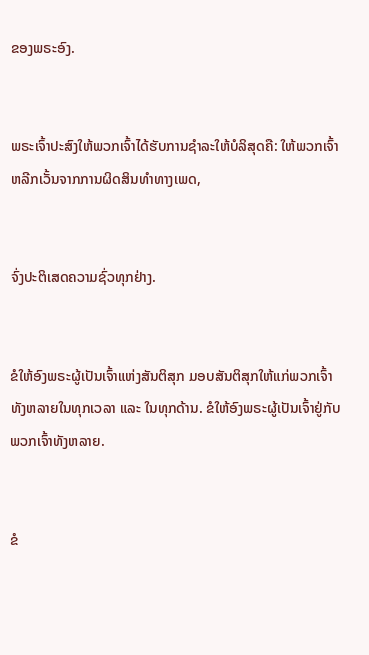ຂອງພຣະອົງ.


ພຣະເຈົ້າປະສົງໃຫ້ພວກເຈົ້າໄດ້ຮັບການຊຳລະໃຫ້ບໍລິສຸດຄື: ໃຫ້ພວກເຈົ້າຫລີກເວັ້ນຈາກການຜິດສິນທຳທາງເພດ,


ຈົ່ງປະຕິເສດຄວາມຊົ່ວທຸກຢ່າງ.


ຂໍໃຫ້ອົງພຣະຜູ້ເປັນເຈົ້າແຫ່ງສັນຕິສຸກ ມອບສັນຕິສຸກໃຫ້ແກ່ພວກເຈົ້າທັງຫລາຍໃນທຸກເວລາ ແລະ ໃນທຸກດ້ານ. ຂໍໃຫ້ອົງພຣະຜູ້ເປັນເຈົ້າຢູ່ກັບພວກເຈົ້າທັງຫລາຍ.


ຂໍ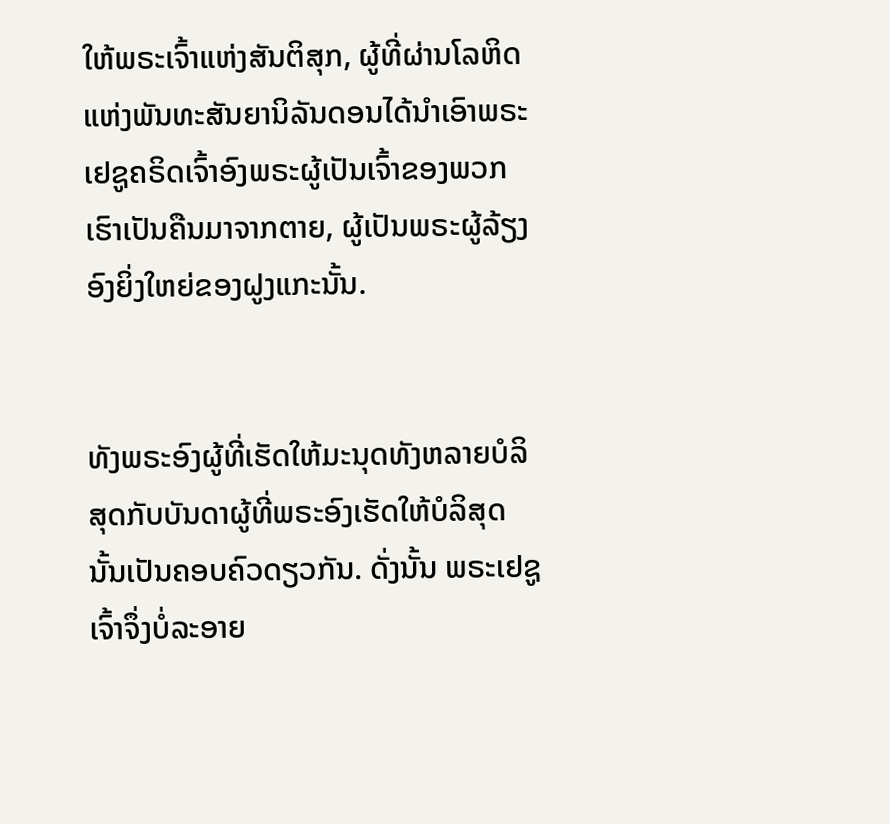ໃຫ້ພຣະເຈົ້າແຫ່ງສັນຕິສຸກ, ຜູ້ທີ່ຜ່ານໂລຫິດແຫ່ງພັນທະສັນຍານິລັນດອນໄດ້ນໍາເອົາພຣະເຢຊູຄຣິດເຈົ້າອົງພຣະຜູ້ເປັນເຈົ້າຂອງພວກເຮົາເປັນຄືນມາຈາກຕາຍ, ຜູ້ເປັນພຣະຜູ້ລ້ຽງອົງຍິ່ງໃຫຍ່ຂອງຝູງແກະນັ້ນ.


ທັງພຣະອົງຜູ້ທີ່ເຮັດໃຫ້ມະນຸດທັງຫລາຍບໍລິສຸດກັບບັນດາຜູ້ທີ່ພຣະອົງເຮັດໃຫ້ບໍລິສຸດນັ້ນເປັນຄອບຄົວດຽວກັນ. ດັ່ງນັ້ນ ພຣະເຢຊູເຈົ້າຈຶ່ງບໍ່ລະອາຍ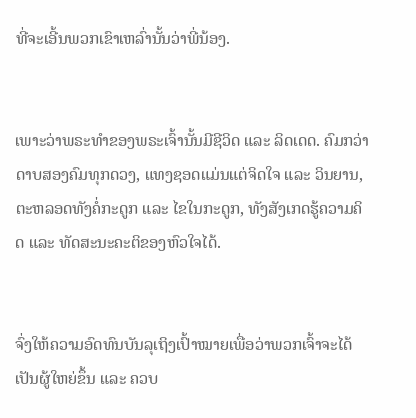ທີ່ຈະເອີ້ນພວກເຂົາເຫລົ່ານັ້ນວ່າພີ່ນ້ອງ.


ເພາະວ່າພຣະທຳຂອງພຣະເຈົ້ານັ້ນມີຊີວິດ ແລະ ລິດເດດ. ຄົມກວ່າດາບສອງຄົມທຸກດວງ, ແທງຊອດແມ່ນແຕ່ຈິດໃຈ ແລະ ວິນຍານ, ຕະຫລອດທັງຄໍ່ກະດູກ ແລະ ໄຂໃນກະດູກ, ທັງສັງເກດຮູ້ຄວາມຄິດ ແລະ ທັດສະນະຄະຕິຂອງຫົວໃຈໄດ້.


ຈົ່ງໃຫ້ຄວາມອົດທົນບັນລຸເຖິງເປົ້າໝາຍເພື່ອວ່າພວກເຈົ້າຈະໄດ້ເປັນຜູ້ໃຫຍ່ຂຶ້ນ ແລະ ຄວບ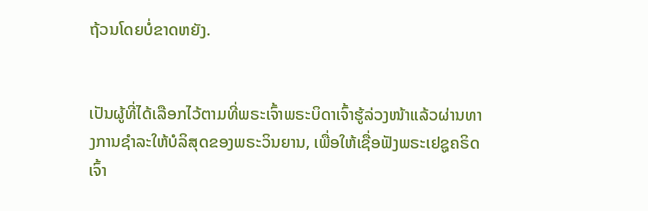ຖ້ວນໂດຍບໍ່ຂາດຫຍັງ.


ເປັນຜູ້ທີ່ໄດ້ເລືອກໄວ້ຕາມທີ່ພຣະເຈົ້າພຣະບິດາເຈົ້າຮູ້ລ່ວງໜ້າແລ້ວຜ່ານທາງການຊຳລະໃຫ້ບໍລິສຸດຂອງພຣະວິນຍານ, ເພື່ອໃຫ້ເຊື່ອຟັງພຣະເຢຊູຄຣິດເຈົ້າ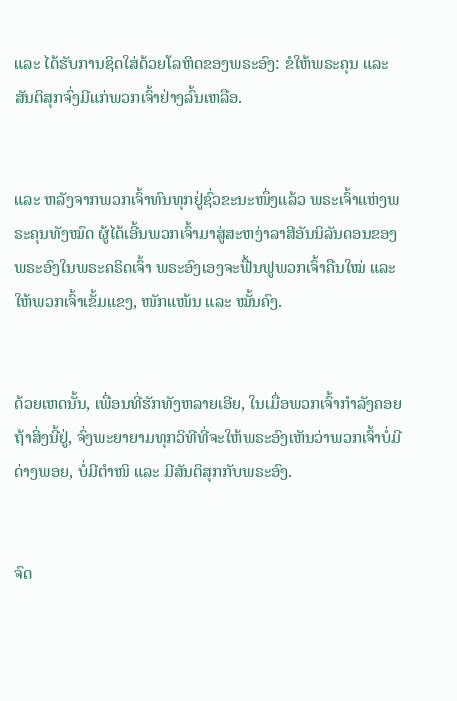ແລະ ໄດ້ຮັບການຊິດໃສ່ດ້ວຍໂລຫິດຂອງພຣະອົງ: ຂໍໃຫ້ພຣະຄຸນ ແລະ ສັນຕິສຸກຈົ່ງມີແກ່ພວກເຈົ້າຢ່າງລົ້ນເຫລືອ.


ແລະ ຫລັງຈາກພວກເຈົ້າທົນທຸກຢູ່ຊົ່ວຂະນະໜຶ່ງແລ້ວ ພຣະເຈົ້າແຫ່ງພຣະຄຸນທັງໝົດ ຜູ້ໄດ້ເອີ້ນພວກເຈົ້າມາສູ່ສະຫງ່າລາສີອັນນິລັນດອນຂອງພຣະອົງໃນພຣະຄຣິດເຈົ້າ ພຣະອົງເອງຈະຟື້ນຟູພວກເຈົ້າຄືນໃໝ່ ແລະ ໃຫ້ພວກເຈົ້າເຂັ້ມແຂງ, ໜັກແໜ້ນ ແລະ ໝັ້ນຄົງ.


ດ້ວຍເຫດນັ້ນ, ເພື່ອນທີ່ຮັກທັງຫລາຍເອີຍ, ໃນເມື່ອພວກເຈົ້າກຳລັງຄອຍຖ້າສິ່ງນີ້ຢູ່, ຈົ່ງພະຍາຍາມທຸກວິທີທີ່ຈະໃຫ້ພຣະອົງເຫັນວ່າພວກເຈົ້າບໍ່ມີດ່າງພອຍ, ບໍ່ມີຕຳໜິ ແລະ ມີສັນຕິສຸກກັບພຣະອົງ.


ຈົດ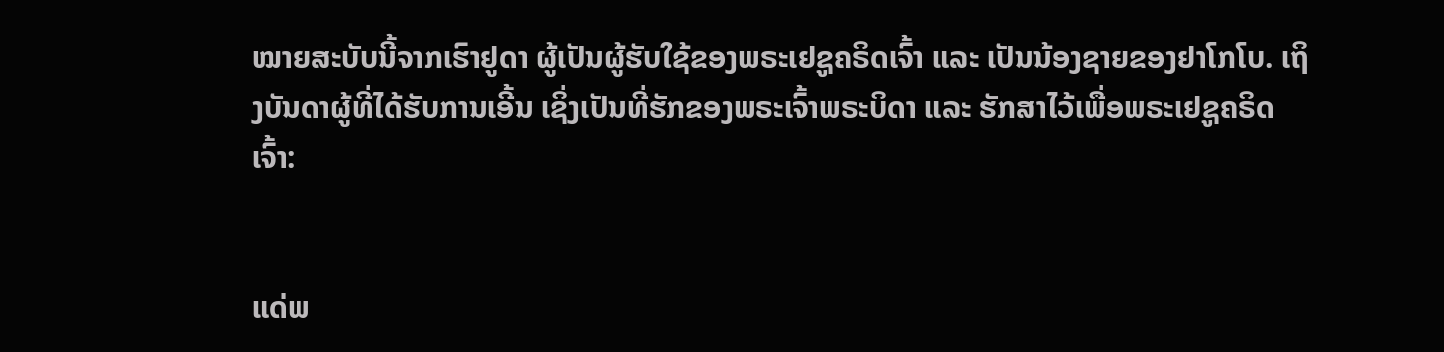ໝາຍສະບັບນີ້ຈາກເຮົາຢູດາ ຜູ້ເປັນຜູ້ຮັບໃຊ້ຂອງພຣະເຢຊູຄຣິດເຈົ້າ ແລະ ເປັນນ້ອງຊາຍຂອງຢາໂກໂບ. ເຖິງບັນດາຜູ້ທີ່ໄດ້ຮັບການເອີ້ນ ເຊິ່ງເປັນທີ່ຮັກຂອງພຣະເຈົ້າພຣະບິດາ ແລະ ຮັກສາໄວ້ເພື່ອພຣະເຢຊູຄຣິດເຈົ້າ:


ແດ່ພ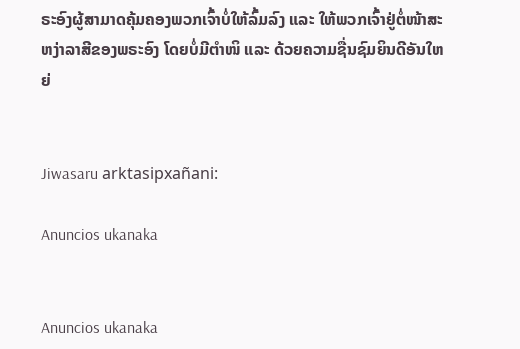ຣະອົງຜູ້ສາມາດຄຸ້ມຄອງພວກເຈົ້າບໍ່ໃຫ້ລົ້ມລົງ ແລະ ໃຫ້ພວກເຈົ້າຢູ່ຕໍ່ໜ້າສະຫງ່າລາສີຂອງພຣະອົງ ໂດຍບໍ່ມີຕຳໜິ ແລະ ດ້ວຍຄວາມຊື່ນຊົມຍິນດີອັນໃຫຍ່


Jiwasaru arktasipxañani:

Anuncios ukanaka


Anuncios ukanaka